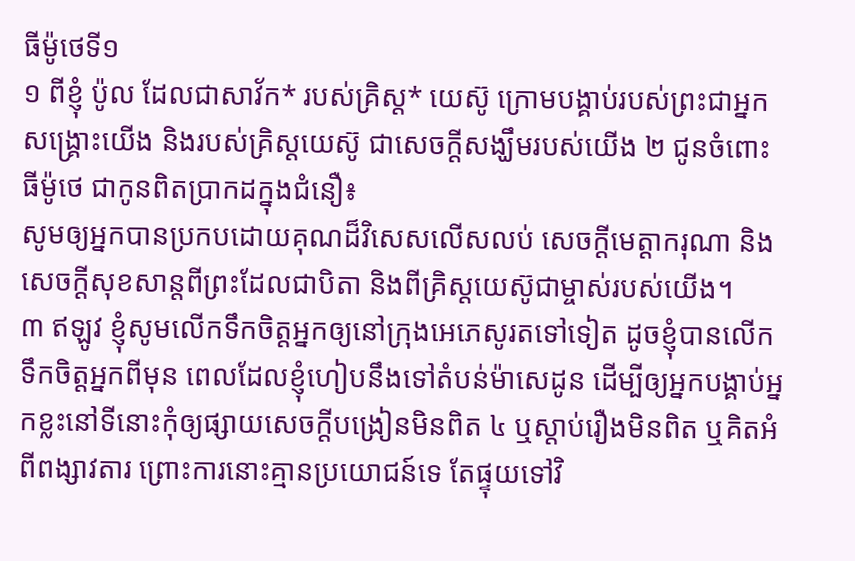ធីម៉ូថេទី១
១ ពីខ្ញុំ ប៉ូល ដែលជាសាវ័ក* របស់គ្រិស្ត* យេស៊ូ ក្រោមបង្គាប់របស់ព្រះជាអ្នកសង្គ្រោះយើង និងរបស់គ្រិស្តយេស៊ូ ជាសេចក្ដីសង្ឃឹមរបស់យើង ២ ជូនចំពោះធីម៉ូថេ ជាកូនពិតប្រាកដក្នុងជំនឿ៖
សូមឲ្យអ្នកបានប្រកបដោយគុណដ៏វិសេសលើសលប់ សេចក្ដីមេត្ដាករុណា និងសេចក្ដីសុខសាន្តពីព្រះដែលជាបិតា និងពីគ្រិស្តយេស៊ូជាម្ចាស់របស់យើង។
៣ ឥឡូវ ខ្ញុំសូមលើកទឹកចិត្តអ្នកឲ្យនៅក្រុងអេភេសូរតទៅទៀត ដូចខ្ញុំបានលើកទឹកចិត្តអ្នកពីមុន ពេលដែលខ្ញុំហៀបនឹងទៅតំបន់ម៉ាសេដូន ដើម្បីឲ្យអ្នកបង្គាប់អ្នកខ្លះនៅទីនោះកុំឲ្យផ្សាយសេចក្ដីបង្រៀនមិនពិត ៤ ឬស្ដាប់រឿងមិនពិត ឬគិតអំពីពង្សាវតារ ព្រោះការនោះគ្មានប្រយោជន៍ទេ តែផ្ទុយទៅវិ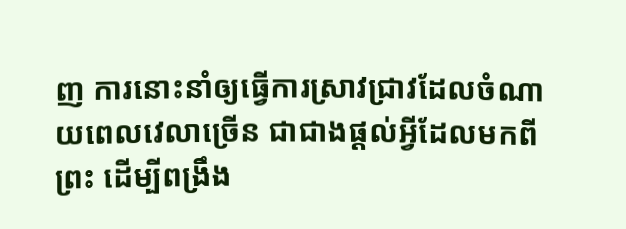ញ ការនោះនាំឲ្យធ្វើការស្រាវជ្រាវដែលចំណាយពេលវេលាច្រើន ជាជាងផ្ដល់អ្វីដែលមកពីព្រះ ដើម្បីពង្រឹង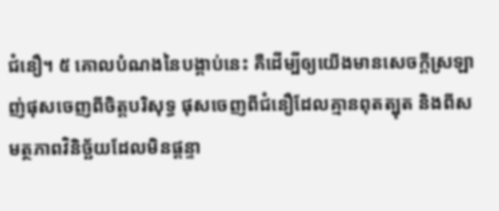ជំនឿ។ ៥ គោលបំណងនៃបង្គាប់នេះ គឺដើម្បីឲ្យយើងមានសេចក្ដីស្រឡាញ់ផុសចេញពីចិត្តបរិសុទ្ធ ផុសចេញពីជំនឿដែលគ្មានពុតត្បុត និងពីសមត្ថភាពវិនិច្ឆ័យដែលមិនផ្ដន្ទា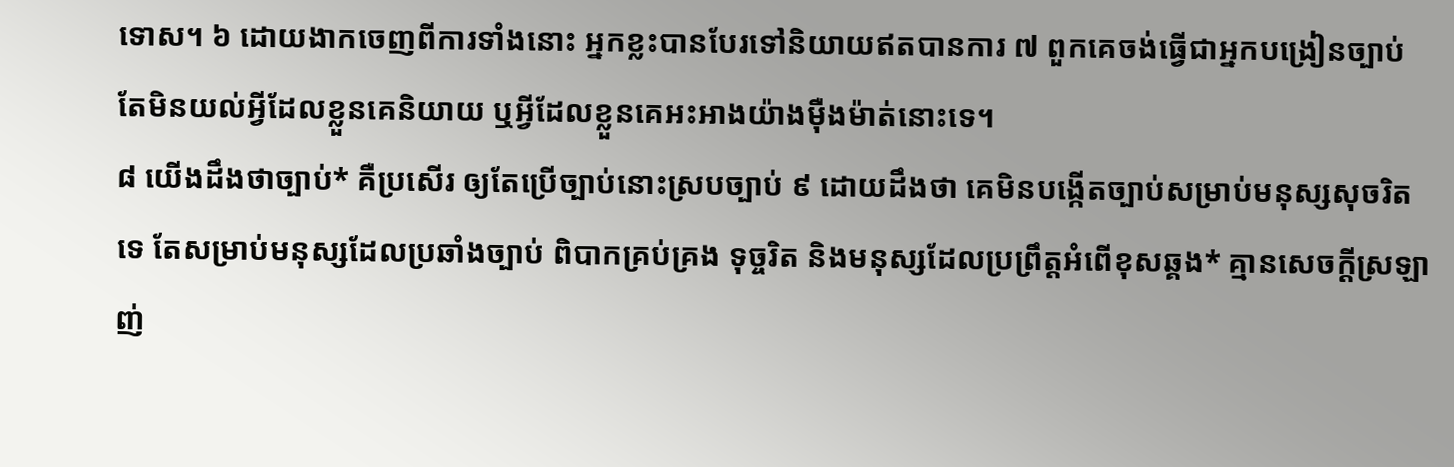ទោស។ ៦ ដោយងាកចេញពីការទាំងនោះ អ្នកខ្លះបានបែរទៅនិយាយឥតបានការ ៧ ពួកគេចង់ធ្វើជាអ្នកបង្រៀនច្បាប់ តែមិនយល់អ្វីដែលខ្លួនគេនិយាយ ឬអ្វីដែលខ្លួនគេអះអាងយ៉ាងម៉ឺងម៉ាត់នោះទេ។
៨ យើងដឹងថាច្បាប់* គឺប្រសើរ ឲ្យតែប្រើច្បាប់នោះស្របច្បាប់ ៩ ដោយដឹងថា គេមិនបង្កើតច្បាប់សម្រាប់មនុស្សសុចរិតទេ តែសម្រាប់មនុស្សដែលប្រឆាំងច្បាប់ ពិបាកគ្រប់គ្រង ទុច្ចរិត និងមនុស្សដែលប្រព្រឹត្តអំពើខុសឆ្គង* គ្មានសេចក្ដីស្រឡាញ់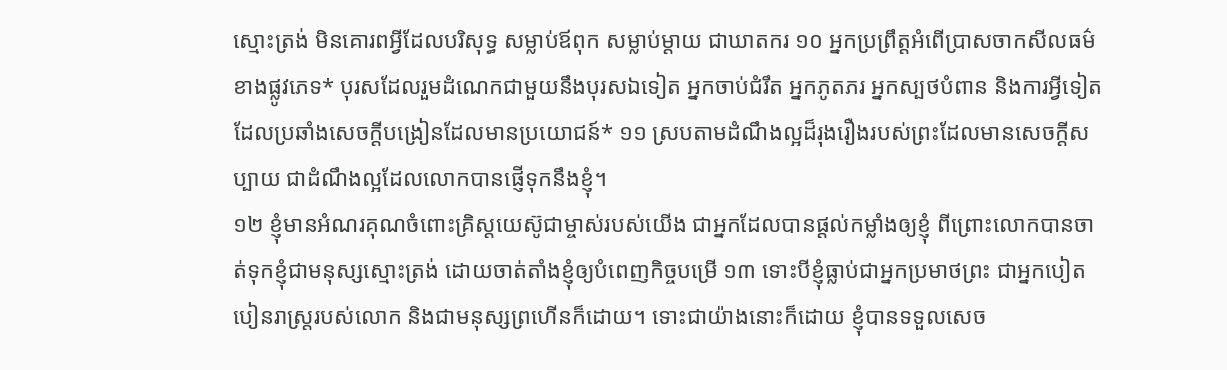ស្មោះត្រង់ មិនគោរពអ្វីដែលបរិសុទ្ធ សម្លាប់ឪពុក សម្លាប់ម្ដាយ ជាឃាតករ ១០ អ្នកប្រព្រឹត្តអំពើប្រាសចាកសីលធម៌ខាងផ្លូវភេទ* បុរសដែលរួមដំណេកជាមួយនឹងបុរសឯទៀត អ្នកចាប់ជំរឹត អ្នកភូតភរ អ្នកស្បថបំពាន និងការអ្វីទៀតដែលប្រឆាំងសេចក្ដីបង្រៀនដែលមានប្រយោជន៍* ១១ ស្របតាមដំណឹងល្អដ៏រុងរឿងរបស់ព្រះដែលមានសេចក្ដីសប្បាយ ជាដំណឹងល្អដែលលោកបានផ្ញើទុកនឹងខ្ញុំ។
១២ ខ្ញុំមានអំណរគុណចំពោះគ្រិស្តយេស៊ូជាម្ចាស់របស់យើង ជាអ្នកដែលបានផ្ដល់កម្លាំងឲ្យខ្ញុំ ពីព្រោះលោកបានចាត់ទុកខ្ញុំជាមនុស្សស្មោះត្រង់ ដោយចាត់តាំងខ្ញុំឲ្យបំពេញកិច្ចបម្រើ ១៣ ទោះបីខ្ញុំធ្លាប់ជាអ្នកប្រមាថព្រះ ជាអ្នកបៀតបៀនរាស្ត្ររបស់លោក និងជាមនុស្សព្រហើនក៏ដោយ។ ទោះជាយ៉ាងនោះក៏ដោយ ខ្ញុំបានទទួលសេច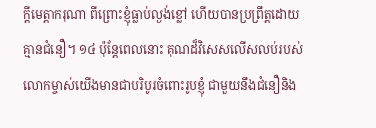ក្ដីមេត្ដាករុណា ពីព្រោះខ្ញុំធ្លាប់ល្ងង់ខ្លៅ ហើយបានប្រព្រឹត្តដោយគ្មានជំនឿ។ ១៤ ប៉ុន្តែពេលនោះ គុណដ៏វិសេសលើសលប់របស់លោកម្ចាស់យើងមានជាបរិបូរចំពោះរូបខ្ញុំ ជាមួយនឹងជំនឿនិង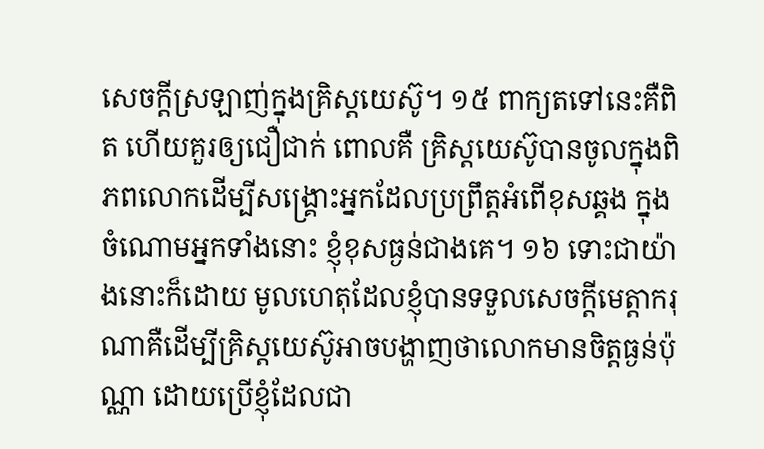សេចក្ដីស្រឡាញ់ក្នុងគ្រិស្តយេស៊ូ។ ១៥ ពាក្យតទៅនេះគឺពិត ហើយគួរឲ្យជឿជាក់ ពោលគឺ គ្រិស្តយេស៊ូបានចូលក្នុងពិភពលោកដើម្បីសង្គ្រោះអ្នកដែលប្រព្រឹត្តអំពើខុសឆ្គង ក្នុងចំណោមអ្នកទាំងនោះ ខ្ញុំខុសធ្ងន់ជាងគេ។ ១៦ ទោះជាយ៉ាងនោះក៏ដោយ មូលហេតុដែលខ្ញុំបានទទួលសេចក្ដីមេត្ដាករុណាគឺដើម្បីគ្រិស្តយេស៊ូអាចបង្ហាញថាលោកមានចិត្តធ្ងន់ប៉ុណ្ណា ដោយប្រើខ្ញុំដែលជា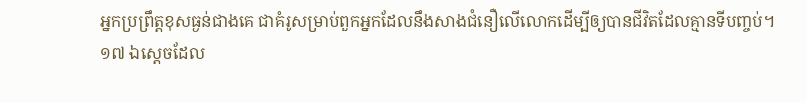អ្នកប្រព្រឹត្តខុសធ្ងន់ជាងគេ ជាគំរូសម្រាប់ពួកអ្នកដែលនឹងសាងជំនឿលើលោកដើម្បីឲ្យបានជីវិតដែលគ្មានទីបញ្ចប់។
១៧ ឯស្តេចដែល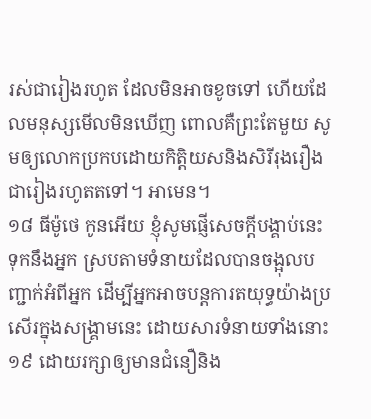រស់ជារៀងរហូត ដែលមិនអាចខូចទៅ ហើយដែលមនុស្សមើលមិនឃើញ ពោលគឺព្រះតែមួយ សូមឲ្យលោកប្រកបដោយកិត្ដិយសនិងសិរីរុងរឿងជារៀងរហូតតទៅ។ អាមេន។
១៨ ធីម៉ូថេ កូនអើយ ខ្ញុំសូមផ្ញើសេចក្ដីបង្គាប់នេះទុកនឹងអ្នក ស្របតាមទំនាយដែលបានចង្អុលបញ្ជាក់អំពីអ្នក ដើម្បីអ្នកអាចបន្តការតយុទ្ធយ៉ាងប្រសើរក្នុងសង្គ្រាមនេះ ដោយសារទំនាយទាំងនោះ ១៩ ដោយរក្សាឲ្យមានជំនឿនិង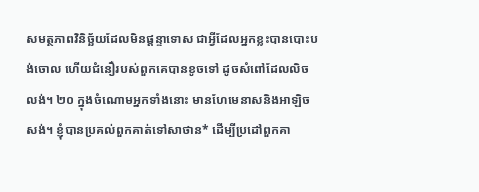សមត្ថភាពវិនិច្ឆ័យដែលមិនផ្ដន្ទាទោស ជាអ្វីដែលអ្នកខ្លះបានបោះបង់ចោល ហើយជំនឿរបស់ពួកគេបានខូចទៅ ដូចសំពៅដែលលិចលង់។ ២០ ក្នុងចំណោមអ្នកទាំងនោះ មានហែមេនាសនិងអាឡិចសង់។ ខ្ញុំបានប្រគល់ពួកគាត់ទៅសាថាន* ដើម្បីប្រដៅពួកគា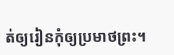ត់ឲ្យរៀនកុំឲ្យប្រមាថព្រះ។